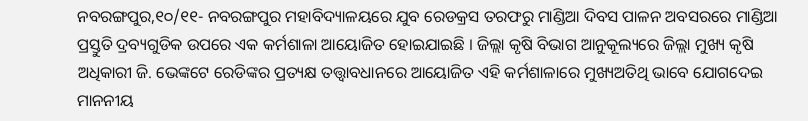ନବରଙ୍ଗପୁର,୧୦/୧୧- ନବରଙ୍ଗପୁର ମହାବିଦ୍ୟାଳୟରେ ଯୁବ ରେଡକ୍ରସ ତରଫରୁ ମାଣ୍ଡିଆ ଦିବସ ପାଳନ ଅବସରରେ ମାଣ୍ଡିଆ ପ୍ରସ୍ତୁତି ଦ୍ରବ୍ୟଗୁଡିକ ଉପରେ ଏକ କର୍ମଶାଳା ଆୟୋଜିତ ହୋଇଯାଇଛି । ଜିଲ୍ଲା କୃଷି ବିଭାଗ ଆନୁକୂଲ୍ୟରେ ଜିଲ୍ଲା ମୁଖ୍ୟ କୃଷି ଅଧିକାରୀ ଜି. ଭେଙ୍କଟେ ରେଡିଙ୍କର ପ୍ରତ୍ୟକ୍ଷ ତତ୍ତ୍ୱାବଧାନରେ ଆୟୋଜିତ ଏହି କର୍ମଶାଳାରେ ମୁଖ୍ୟଅତିଥି ଭାବେ ଯୋଗଦେଇ ମାନନୀୟ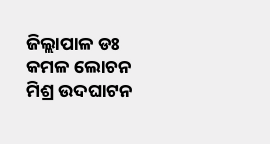ଜିଲ୍ଲାପାଳ ଡଃ କମଳ ଲୋଚନ ମିଶ୍ର ଉଦଘାଟନ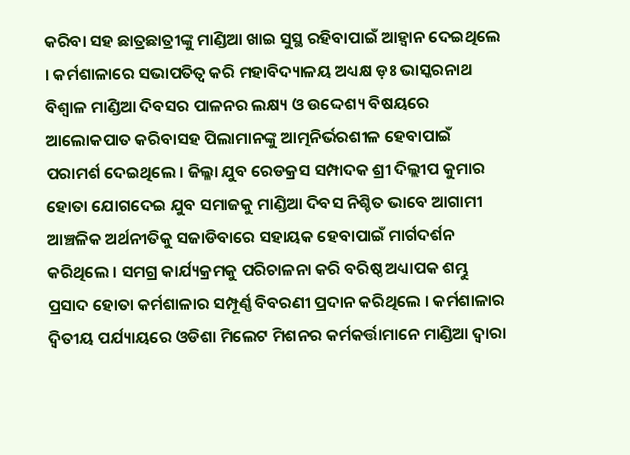କରିବା ସହ ଛାତ୍ରଛାତ୍ରୀଙ୍କୁ ମାଣ୍ଡିଆ ଖାଇ ସୁସ୍ଥ ରହିବାପାଇଁ ଆହ୍ୱାନ ଦେଇଥିଲେ । କର୍ମଶାଳାରେ ସଭାପତିତ୍ୱ କରି ମହାବିଦ୍ୟାଳୟ ଅଧ୍ୟକ୍ଷ ଡ଼ଃ ଭାସ୍କରନାଥ ବିଶ୍ୱାଳ ମାଣ୍ଡିଆ ଦିବସର ପାଳନର ଲକ୍ଷ୍ୟ ଓ ଉଦ୍ଦେଶ୍ୟ ବିଷୟରେ ଆଲୋକପାତ କରିବାସହ ପିଲାମାନଙ୍କୁ ଆତ୍ମନିର୍ଭରଶୀଳ ହେବାପାଇଁ ପରାମର୍ଶ ଦେଇଥିଲେ । ଜିଲ୍ଳା ଯୁବ ରେଡକ୍ରସ ସମ୍ପାଦକ ଶ୍ରୀ ଦିଲ୍ଲୀପ କୁମାର ହୋତା ଯୋଗଦେଇ ଯୁବ ସମାଜକୁ ମାଣ୍ଡିଆ ଦିବସ ନିଶ୍ଚିତ ଭାବେ ଆଗାମୀ ଆଞ୍ଚଳିକ ଅର୍ଥନୀତିକୁ ସଜାଡିବାରେ ସହାୟକ ହେବାପାଇଁ ମାର୍ଗଦର୍ଶନ କରିଥିଲେ । ସମଗ୍ର କାର୍ଯ୍ୟକ୍ରମକୁ ପରିଚାଳନା କରି ବରିଷ୍ଠ ଅଧ୍ୟାପକ ଶମ୍ଭୁ ପ୍ରସାଦ ହୋତା କର୍ମଶାଳାର ସମ୍ପୂର୍ଣ୍ଣ ବିବରଣୀ ପ୍ରଦାନ କରିଥିଲେ । କର୍ମଶାଳାର ଦ୍ୱିତୀୟ ପର୍ଯ୍ୟାୟରେ ଓଡିଶା ମିଲେଟ ମିଶନର କର୍ମକର୍ତ୍ତାମାନେ ମାଣ୍ଡିଆ ଦ୍ୱାରା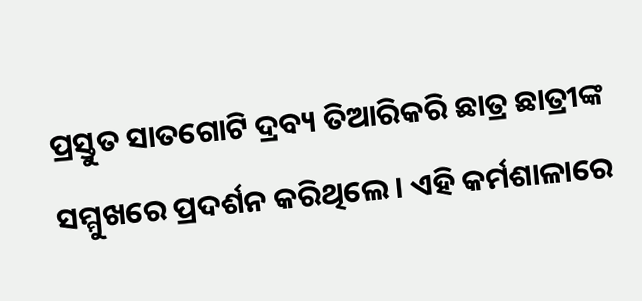ପ୍ରସ୍ତୁତ ସାତଗୋଟି ଦ୍ରବ୍ୟ ତିଆରିକରି ଛାତ୍ର ଛାତ୍ରୀଙ୍କ ସମ୍ମୁଖରେ ପ୍ରଦର୍ଶନ କରିଥିଲେ । ଏହି କର୍ମଶାଳାରେ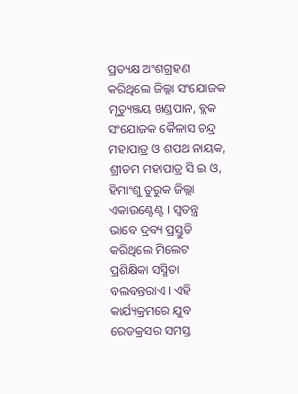ପ୍ରତ୍ୟକ୍ଷ ଅଂଶଗ୍ରହଣ କରିଥିଲେ ଜିଲ୍ଳା ସଂଯୋଜକ ମୃତ୍ୟୁଞ୍ଜୟ ଖଣ୍ଡପାନ, ବ୍ଲକ ସଂଯୋଜକ କୈଳାସ ଚନ୍ଦ୍ର ମହାପାତ୍ର ଓ ଶପଥ ନାୟକ, ଶ୍ରୀତମ ମହାପାତ୍ର ସି ଇ ଓ, ହିମାଂଶୁ ତୁରୁକ ଜିଲ୍ଲା ଏକାଉଣ୍ଟେଣ୍ଟ । ସ୍ୱତନ୍ତ୍ର ଭାବେ ଦ୍ରବ୍ୟ ପ୍ରସ୍ତୁତି କରିଥିଲେ ମିଲେଟ ପ୍ରଶିକ୍ଷିକା ସସ୍ମିତା ବଲବନ୍ତରାଏ । ଏହି କାର୍ଯ୍ୟକ୍ରମରେ ଯୁବ ରେଡକ୍ରସର ସମସ୍ତ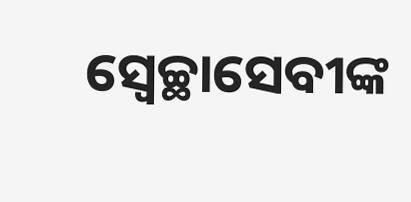ସ୍ୱେଚ୍ଛାସେବୀଙ୍କ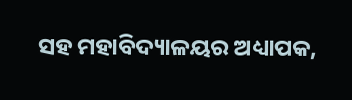ସହ ମହାବିଦ୍ୟାଳୟର ଅଧ୍ୟାପକ,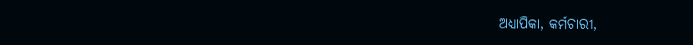ଅଧ୍ୟାପିକା, କର୍ମଚାରୀ,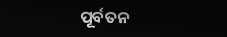ପୂର୍ବତନ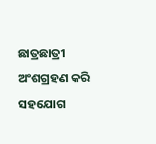ଛାତ୍ରଛାତ୍ରୀ ଅଂଶଗ୍ରହଣ କରି ସହଯୋଗ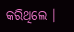କରିଥିଲେ ।